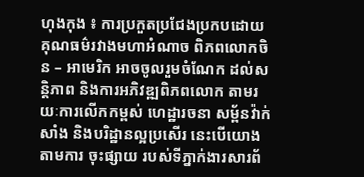ហុងកុង ៖ ការប្រកួតប្រជែងប្រកបដោយគុណធម៌រវាងមហាអំណាច ពិភពលោកចិន – អាមេរិក អាចចូលរួមចំណែក ដល់សន្តិភាព និងការអភិវឌ្ឍពិភពលោក តាមរយៈការលើកកម្ពស់ ហេដ្ឋារចនា សម្ព័នវ៉ាក់សាំង និងបរិដ្ឋានល្អប្រសើរ នេះបើយោងតាមការ ចុះផ្សាយ របស់ទីភ្នាក់ងារសារព័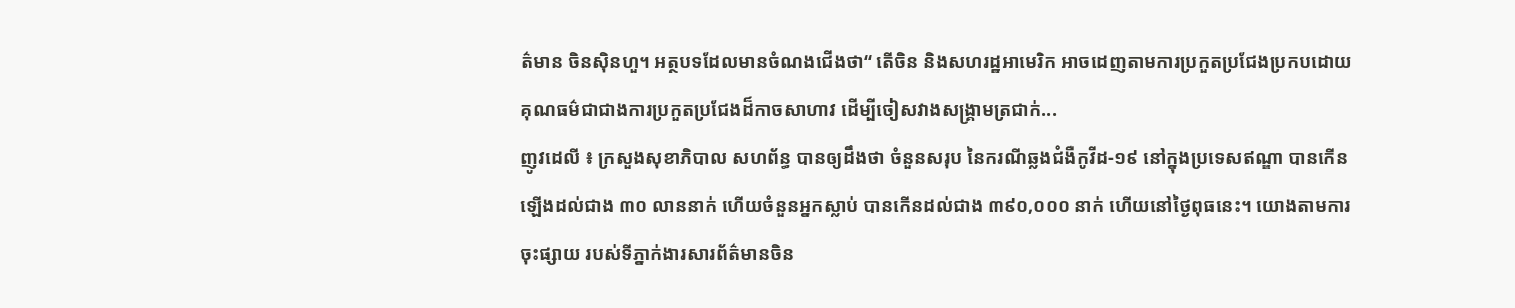ត៌មាន ចិនស៊ិនហួ។ អត្ថបទដែលមានចំណងជើងថា“ តើចិន និងសហរដ្ឋអាមេរិក អាចដេញតាមការប្រកួតប្រជែងប្រកបដោយគុណធម៌ជាជាងការប្រកួតប្រជែងដ៏កាចសាហាវ ដើម្បីចៀសវាងសង្គ្រាមត្រជាក់...
ញូវដេលី ៖ ក្រសួងសុខាភិបាល សហព័ន្ធ បានឲ្យដឹងថា ចំនួនសរុប នៃករណីឆ្លងជំងឺកូវីដ-១៩ នៅក្នុងប្រទេសឥណ្ឌា បានកើនឡើងដល់ជាង ៣០ លាននាក់ ហើយចំនួនអ្នកស្លាប់ បានកើនដល់ជាង ៣៩០,០០០ នាក់ ហើយនៅថ្ងៃពុធនេះ។ យោងតាមការចុះផ្សាយ របស់ទីភ្នាក់ងារសារព័ត៌មានចិន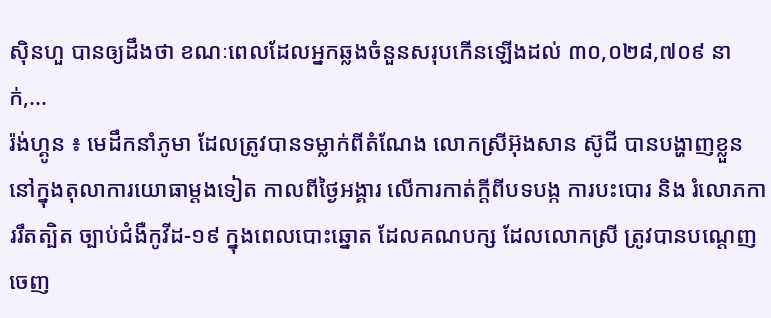ស៊ិនហួ បានឲ្យដឹងថា ខណៈពេលដែលអ្នកឆ្លងចំនួនសរុបកើនឡើងដល់ ៣០,០២៨,៧០៩ នាក់,...
រ៉ង់ហ្គូន ៖ មេដឹកនាំភូមា ដែលត្រូវបានទម្លាក់ពីតំណែង លោកស្រីអ៊ុងសាន ស៊ូជី បានបង្ហាញខ្លួន នៅក្នុងតុលាការយោធាម្តងទៀត កាលពីថ្ងៃអង្គារ លើការកាត់ក្តីពីបទបង្ក ការបះបោរ និង រំលោភការរឹតត្បិត ច្បាប់ជំងឺកូវីដ-១៩ ក្នុងពេលបោះឆ្នោត ដែលគណបក្ស ដែលលោកស្រី ត្រូវបានបណ្តេញ ចេញ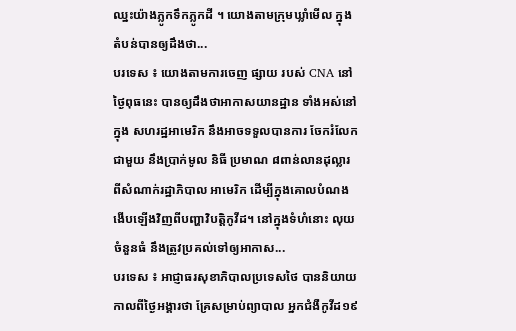ឈ្នះយ៉ាងភ្លូកទឹកភ្លូកដី ។ យោងតាមក្រុមឃ្លាំមើល ក្នុងតំបន់បានឲ្យដឹងថា...
បរទេស ៖ យោងតាមការចេញ ផ្សាយ របស់ CNA នៅថ្ងៃពុធនេះ បានឲ្យដឹងថាអាកាសយានដ្ឋាន ទាំងអស់នៅក្នុង សហរដ្ឋអាមេរិក នឹងអាចទទួលបានការ ចែករំលែកជាមួយ នឹងប្រាក់មូល និធី ប្រមាណ ៨ពាន់លានដុល្លារ ពីសំណាក់រដ្ឋាភិបាល អាមេរិក ដើម្បីក្នុងគោលបំណងងើបឡើងវិញពីបញ្ហាវិបត្តិកូវីដ។ នៅក្នុងទំហំនោះ លុយចំនួនធំ នឹងត្រូវប្រគល់ទៅឲ្យអាកាស...
បរទេស ៖ អាជ្ញាធរសុខាភិបាលប្រទេសថៃ បាននិយាយកាលពីថ្ងៃអង្គារថា គ្រែសម្រាប់ព្យាបាល អ្នកជំងឺកូវីដ១៩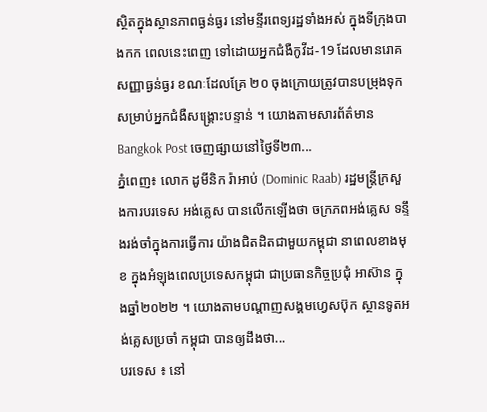ស្ថិតក្នុងស្ថានភាពធ្ងន់ធ្ងរ នៅមន្ទីរពេទ្យរដ្ឋទាំងអស់ ក្នុងទីក្រុងបាងកក ពេលនេះពេញ ទៅដោយអ្នកជំងឺកូវីដ-19 ដែលមានរោគ សញ្ញាធ្ងន់ធ្ងរ ខណៈដែលគ្រែ ២០ ចុងក្រោយត្រូវបានបម្រុងទុក សម្រាប់អ្នកជំងឺសង្គ្រោះបន្ទាន់ ។ យោងតាមសារព័ត៌មាន Bangkok Post ចេញផ្សាយនៅថ្ងៃទី២៣...
ភ្នំពេញ៖ លោក ដូមីនិក រ៉ាអាប់ (Dominic Raab) រដ្ឋមន្រ្តីក្រសួងការបរទេស អង់គ្លេស បានលើកឡើងថា ចក្រភពអង់គ្លេស ទន្ទឹងរង់ចាំក្នុងការធ្វើការ យ៉ាងជិតដិតជាមួយកម្ពុជា នាពេលខាងមុខ ក្នុងអំឡុងពេលប្រទេសកម្ពុជា ជាប្រធានកិច្ចប្រជុំ អាស៊ាន ក្នុងឆ្នាំ២០២២ ។ យោងតាមបណ្ដាញសង្គមហ្វេសប៊ុក ស្ថានទូតអង់គ្លេសប្រចាំ កម្ពុជា បានឲ្យដឹងថា...
បរទេស ៖ នៅ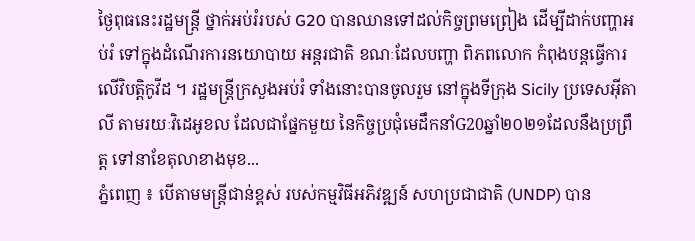ថ្ងៃពុធនេះរដ្ឋមន្ត្រី ថ្នាក់អប់រំរបស់ G20 បានឈានទៅដល់កិច្ចព្រមព្រៀង ដើម្បីដាក់បញ្ហាអប់រំ ទៅក្នុងដំណើរការនយោបាយ អន្តរជាតិ ខណៈដែលបញ្ហា ពិភពលោក កំពុងបន្តធ្វើការលើវិបត្តិកូវីដ ។ រដ្ឋមន្ត្រីក្រសួងអប់រំ ទាំងនោះបានចូលរួម នៅក្នុងទីក្រុង Sicily ប្រទេសអ៊ីតាលី តាមរយៈវិដេអូខល ដែលជាផ្នែកមួយ នៃកិច្ចប្រជុំមេដឹកនាំG20ឆ្នាំ២០២១ដែលនឹងប្រព្រឹត្ត ទៅនាខែតុលាខាងមុខ...
ភ្នំពេញ ៖ បើតាមមន្ត្រីជាន់ខ្ពស់ របស់កម្មវិធីអភិវឌ្ឍន៍ សហប្រជាជាតិ (UNDP) បាន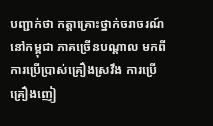បញ្ជាក់ថា កត្តាគ្រោះថ្នាក់ចរាចរណ៍ នៅកម្ពុជា ភាគច្រើនបណ្តាល មកពីការប្រើប្រាស់គ្រឿងស្រវឹង ការប្រើគ្រឿងញៀ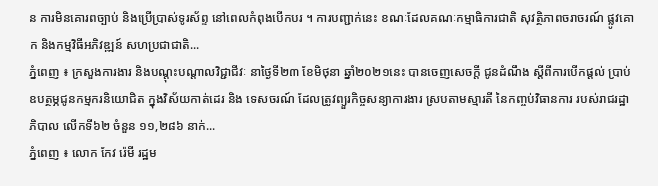ន ការមិនគោរពច្បាប់ និងប្រើប្រាស់ទូរស័ព្ទ នៅពេលកំពុងបើកបរ ។ ការបញ្ជាក់នេះ ខណៈដែលគណៈកម្មាធិការជាតិ សុវត្ថិភាពចរាចរណ៍ ផ្លូវគោក និងកម្មវិធីអភិវឌ្ឍន៍ សហប្រជាជាតិ...
ភ្នំពេញ ៖ ក្រសួងការងារ និងបណ្ដុះបណ្ដាលវិជ្ជាជីវៈ នាថ្ងៃទី២៣ ខែមិថុនា ឆ្នាំ២០២១នេះ បានចេញសេចក្ដី ជូនដំណឹង ស្ដីពីការបើកផ្ដល់ ប្រាប់ឧបត្ថម្ភជូនកម្មករនិយោជិត ក្នុងវិស័យកាត់ដេរ និង ទេសចរណ៍ ដែលត្រូវព្យួរកិច្ចសន្យាការងារ ស្របតាមស្មារតី នៃកញ្ចប់វិធានការ របស់រាជរដ្ឋាភិបាល លើកទី៦២ ចំនួន ១១,២៨៦ នាក់...
ភ្នំពេញ ៖ លោក កែវ រ៉េមី រដ្ឋម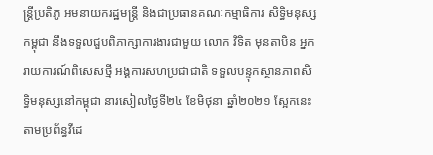ន្រ្តីប្រតិភូ អមនាយករដ្ឋមន្ត្រី និងជាប្រធានគណៈកម្មាធិការ សិទ្ធិមនុស្សកម្ពុជា នឹងទទួលជួបពិភាក្សាការងារជាមួយ លោក វិទិត មុនតាបិន អ្នករាយការណ៍ពិសេសថ្មី អង្គការសហប្រជាជាតិ ទទួលបន្ទុកស្ថានភាពសិទ្ធិមនុស្សនៅកម្ពុជា នារសៀលថ្ងៃទី២៤ ខែមិថុនា ឆ្នាំ២០២១ ស្អែកនេះ តាមប្រព័ន្ធវីដេ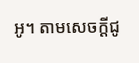អូ។ តាមសេចក្ដីជូ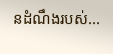នដំណឹងរបស់...